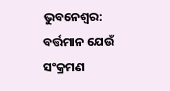ଭୁବନେଶ୍ୱର: ବର୍ତ୍ତମାନ ଯେଉଁ ସଂକ୍ରମଣ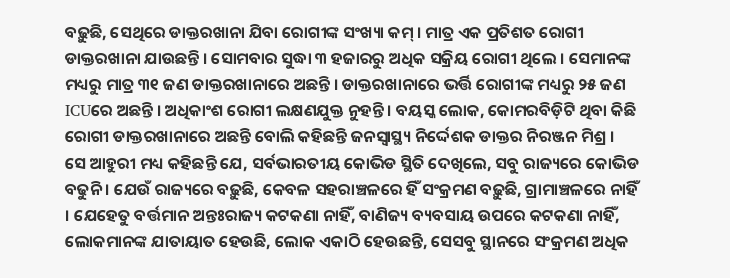ବଢ଼ୁଛି, ସେଥିରେ ଡାକ୍ତରଖାନା ଯିବା ରୋଗୀଙ୍କ ସଂଖ୍ୟା କମ୍ । ମାତ୍ର ଏକ ପ୍ରତିଶତ ରୋଗୀ ଡାକ୍ତରଖାନା ଯାଉଛନ୍ତି । ସୋମବାର ସୁଦ୍ଧା ୩ ହଜାରରୁ ଅଧିକ ସକ୍ରିୟ ରୋଗୀ ଥିଲେ । ସେମାନଙ୍କ ମଧ୍ୟରୁ ମାତ୍ର ୩୧ ଜଣ ଡାକ୍ତରଖାନାରେ ଅଛନ୍ତି । ଡାକ୍ତରଖାନାରେ ଭର୍ତ୍ତି ରୋଗୀଙ୍କ ମଧ୍ୟରୁ ୨୫ ଜଣ ICUରେ ଅଛନ୍ତି । ଅଧିକାଂଶ ରୋଗୀ ଲକ୍ଷଣଯୁକ୍ତ ନୁହନ୍ତି । ବୟସ୍କ ଲୋକ, କୋମରବିଡ଼ିଟି ଥିବା କିଛି ରୋଗୀ ଡାକ୍ତରଖାନାରେ ଅଛନ୍ତି ବୋଲି କହିଛନ୍ତି ଜନସ୍ୱାସ୍ଥ୍ୟ ନିର୍ଦ୍ଦେଶକ ଡାକ୍ତର ନିରଞ୍ଜନ ମିଶ୍ର ।
ସେ ଆହୁରୀ ମଧ୍ୟ କହିଛନ୍ତି ଯେ, ସର୍ବଭାରତୀୟ କୋଭିଡ ସ୍ଥିତି ଦେଖିଲେ, ସବୁ ରାଜ୍ୟରେ କୋଭିଡ ବଢୁନି । ଯେଉଁ ରାଜ୍ୟରେ ବଢ଼ୁଛି, କେବଳ ସହରାଞ୍ଚଳରେ ହିଁ ସଂକ୍ରମଣ ବଢ଼ୁଛି, ଗ୍ରାମାଞ୍ଚଳରେ ନାହିଁ । ଯେହେତୁ ବର୍ତ୍ତମାନ ଅନ୍ତଃରାଜ୍ୟ କଟକଣା ନାହିଁ, ବାଣିଜ୍ୟ ବ୍ୟବସାୟ ଉପରେ କଟକଣା ନାହିଁ, ଲୋକମାନଙ୍କ ଯାତାୟାତ ହେଉଛି, ଲୋକ ଏକାଠି ହେଉଛନ୍ତି, ସେସବୁ ସ୍ଥାନରେ ସଂକ୍ରମଣ ଅଧିକ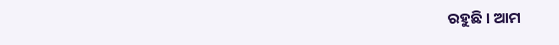ରହୁଛି । ଆମ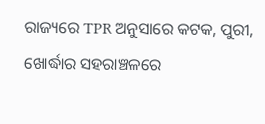ରାଜ୍ୟରେ TPR ଅନୁସାରେ କଟକ, ପୁରୀ, ଖୋର୍ଦ୍ଧାର ସହରାଞ୍ଚଳରେ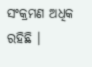ସଂକ୍ରମଣ ଅଧିକ ରହିଛି ।